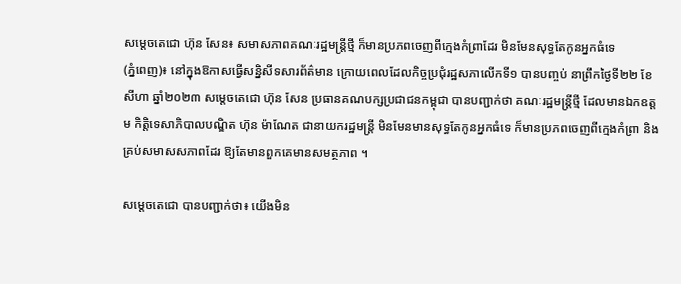សម្តេចតេជោ ហ៊ុន សែន៖ សមាសភាពគណៈរដ្ឋមន្រ្តីថ្មី ក៏មានប្រភពចេញពីក្មេងកំព្រាដែរ មិនមែនសុទ្ធតែកូនអ្នកធំទេ
(ភ្នំពេញ)៖ នៅក្នុងឱកាសធ្វើសន្និសីទសារព័ត៌មាន ក្រោយពេលដែលកិច្ចប្រជុំរដ្ឋសភាលើកទី១ បានបញ្ចប់ នាព្រឹកថ្ងៃទី២២ ខែសីហា ឆ្នាំ២០២៣ សម្តេចតេជោ ហ៊ុន សែន ប្រធានគណបក្សប្រជាជនកម្ពុជា បានបញ្ជាក់ថា គណៈរដ្ឋមន្រ្តីថ្មី ដែលមានឯកឧត្តម កិត្តិទេសាភិបាលបណ្ឌិត ហ៊ុន ម៉ាណែត ជានាយករដ្ឋមន្រ្តី មិនមែនមានសុទ្ធតែកូនអ្នកធំទេ ក៏មានប្រភពចេញពីក្មេងកំព្រា និងគ្រប់សមាសសភាពដែរ ឱ្យតែមានពួកគេមានសមត្ថភាព ។

សម្តេចតេជោ បានបញ្ជាក់ថា៖ យើងមិន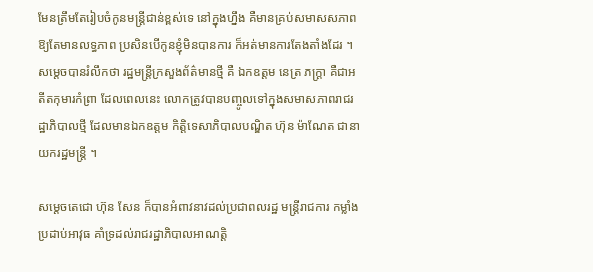មែនត្រឹមតែរៀបចំកូនមន្រ្តីជាន់ខ្ពស់ទេ នៅក្នុងហ្នឹង គឺមានគ្រប់សមាសសភាព ឱ្យតែមានលទ្ធភាព ប្រសិនបើកូនខ្ញុំមិនបានការ ក៏អត់មានការតែងតាំងដែរ ។
សម្តេចបានរំលឹកថា រដ្ឋមន្ត្រីក្រសួងព័ត៌មានថ្មី គឺ ឯកឧត្តម នេត្រ ភក្ត្រា គឺជាអតីតកុមារកំព្រា ដែលពេលនេះ លោកត្រូវបានបញ្ចូលទៅក្នុងសមាសភាពរាជរដ្ឋាភិបាលថ្មី ដែលមានឯកឧត្តម កិត្តិទេសាភិបាលបណ្ឌិត ហ៊ុន ម៉ាណែត ជានាយករដ្ឋមន្រ្តី ។

សម្តេចតេជោ ហ៊ុន សែន ក៏បានអំពាវនាវដល់ប្រជាពលរដ្ឋ មន្រ្តីរាជការ កម្លាំងប្រដាប់អាវុធ គាំទ្រដល់រាជរដ្ឋាភិបាលអាណត្តិ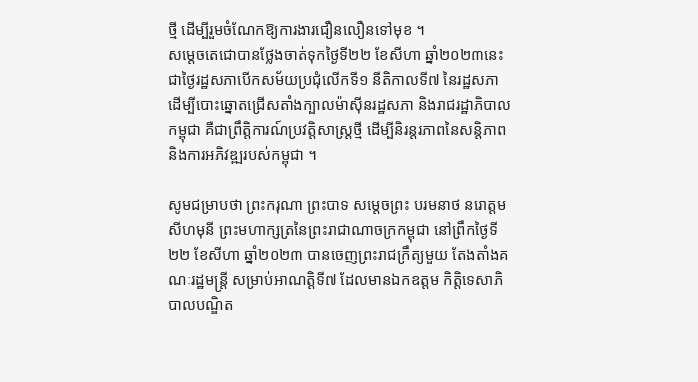ថ្មី ដើម្បីរួមចំណែកឱ្យការងារជឿនលឿនទៅមុខ ។
សម្តេចតេជោបានថ្លែងចាត់ទុកថ្ងៃទី២២ ខែសីហា ឆ្នាំ២០២៣នេះ ជាថ្ងៃរដ្ឋសភាបើកសម័យប្រជុំលើកទី១ នីតិកាលទី៧ នៃរដ្ឋសភា ដើម្បីបោះឆ្នោតជ្រើសតាំងក្បាលម៉ាស៊ីនរដ្ឋសភា និងរាជរដ្ឋាភិបាលកម្ពុជា គឺជាព្រឹត្តិការណ៍ប្រវត្តិសាស្ត្រថ្មី ដើម្បីនិរន្តរភាពនៃសន្តិភាព និងការអភិវឌ្ឍរបស់កម្ពុជា ។

សូមជម្រាបថា ព្រះករុណា ព្រះបាទ សម្តេចព្រះ បរមនាថ នរោត្តម សីហមុនី ព្រះមហាក្សត្រនៃព្រះរាជាណាចក្រកម្ពុជា នៅព្រឹកថ្ងៃទី២២ ខែសីហា ឆ្នាំ២០២៣ បានចេញព្រះរាជក្រឹត្យមួយ តែងតាំងគណៈរដ្ឋមន្រ្តី សម្រាប់អាណត្តិទី៧ ដែលមានឯកឧត្តម កិត្តិទេសាភិបាលបណ្ឌិត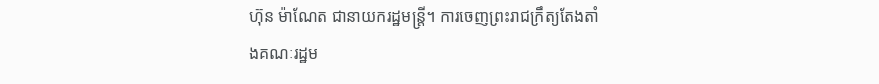ហ៊ុន ម៉ាណែត ជានាយករដ្ឋមន្រ្តី។ ការចេញព្រះរាជក្រឹត្យតែងតាំងគណៈរដ្ឋម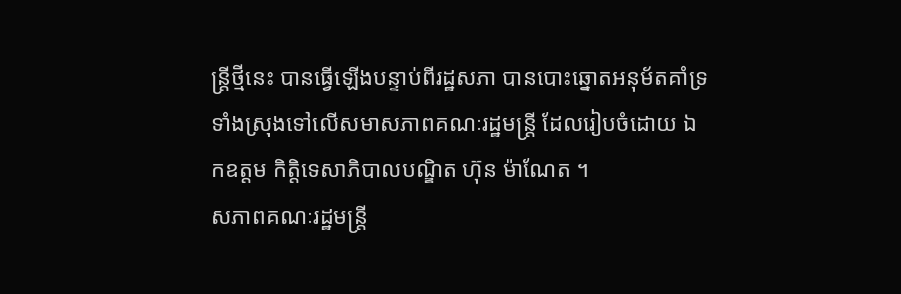ន្រ្តីថ្មីនេះ បានធ្វើឡើងបន្ទាប់ពីរដ្ឋសភា បានបោះឆ្នោតអនុម័តគាំទ្រទាំងស្រុងទៅលើសមាសភាពគណៈរដ្ឋមន្រ្តី ដែលរៀបចំដោយ ឯកឧត្តម កិត្តិទេសាភិបាលបណ្ឌិត ហ៊ុន ម៉ាណែត ។
សភាពគណៈរដ្ឋមន្ត្រី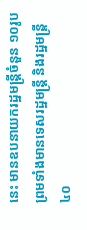នេះ មានឧបនាយករដ្ឋមន្ត្រីចំនួន ១០រូប ព្រមទាំងមានទេសរដ្ឋមន្រ្តី និងរដ្ឋមន្ត្រី ៤០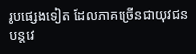រូបផ្សេងទៀត ដែលភាគច្រើនជាយុវជនបន្តវេ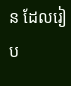ន ដែលរៀប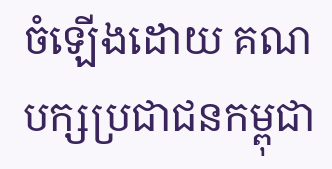ចំឡើងដោយ គណបក្សប្រជាជនកម្ពុជា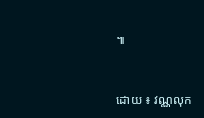៕


ដោយ ៖ វណ្ណលុក